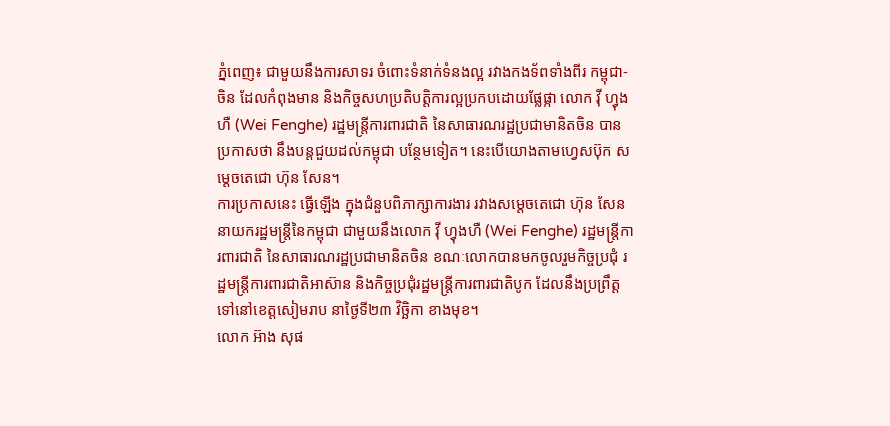ភ្នំពេញ៖ ជាមួយនឹងការសាទរ ចំពោះទំនាក់ទំនងល្អ រវាងកងទ័ពទាំងពីរ កម្ពុជា-ចិន ដែលកំពុងមាន និងកិច្ចសហប្រតិបត្តិការល្អប្រកបដោយផ្លែផ្កា លោក វ៉ី ហ្វុងហឺ (Wei Fenghe) រដ្ឋមន្ត្រីការពារជាតិ នៃសាធារណរដ្ឋប្រជាមានិតចិន បានប្រកាសថា នឹងបន្តជួយដល់កម្ពុជា បន្ថែមទៀត។ នេះបើយោងតាមហ្វេសប៊ុក សម្ដេចតេជោ ហ៊ុន សែន។
ការប្រកាសនេះ ធ្វើឡើង ក្នុងជំនួបពិភាក្សាការងារ រវាងសម្ដេចតេជោ ហ៊ុន សែន នាយករដ្ឋមន្ត្រីនៃកម្ពុជា ជាមួយនឹងលោក វ៉ី ហ្វុងហឺ (Wei Fenghe) រដ្ឋមន្ត្រីការពារជាតិ នៃសាធារណរដ្ឋប្រជាមានិតចិន ខណៈលោកបានមកចូលរួមកិច្ចប្រជុំ រដ្ឋមន្ត្រីការពារជាតិអាស៊ាន និងកិច្ចប្រជុំរដ្ឋមន្ត្រីការពារជាតិបូក ដែលនឹងប្រព្រឹត្ត ទៅនៅខេត្តសៀមរាប នាថ្ងៃទី២៣ វិច្ឆិកា ខាងមុខ។
លោក អ៊ាង សុផ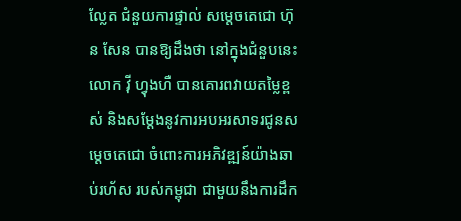ល្លែត ជំនួយការផ្ទាល់ សម្តេចតេជោ ហ៊ុន សែន បានឱ្យដឹងថា នៅក្នុងជំនួបនេះ លោក វ៉ី ហ្វុងហឺ បានគោរពវាយតម្លៃខ្ពស់ និងសម្ដែងនូវការអបអរសាទរជូនសម្ដេចតេជោ ចំពោះការអភិវឌ្ឍន៍យ៉ាងឆាប់រហ័ស របស់កម្ពុជា ជាមួយនឹងការដឹក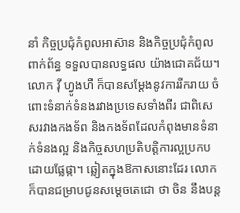នាំ កិច្ចប្រជុំកំពូលអាស៊ាន និងកិច្ចប្រជុំកំពូលពាក់ព័ន្ធ ទទួលបានលទ្ធផល យ៉ាងជោគជ័យ។
លោក វ៉ី ហ្វូងហឺ ក៏បានសម្ដែងនូវការរីករាយ ចំពោះទំនាក់ទំនងរវាងប្រទេសទាំងពីរ ជាពិសេសរវាងកងទ័ព និងកងទ័ពដែលកំពុងមានទំនាក់ទំនងល្អ និងកិច្ចសហប្រតិបត្តិការល្អប្រកបដោយផ្លែផ្កា។ ឆ្លៀតក្នុងឱកាសនោះដែរ លោកក៏បានជម្រាបជូនសម្ដេចតេជោ ថា ចិន នឹងបន្ត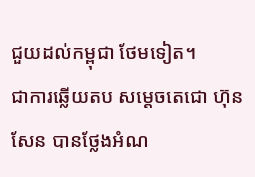ជួយដល់កម្ពុជា ថែមទៀត។
ជាការឆ្លើយតប សម្ដេចតេជោ ហ៊ុន សែន បានថ្លែងអំណ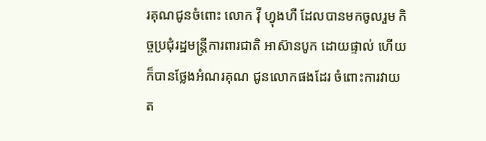រគុណជូនចំពោះ លោក វ៉ី ហ្វុងហឺ ដែលបានមកចូលរួម កិច្ចប្រជុំរដ្ឋមន្ត្រីការពារជាតិ អាស៊ានបូក ដោយផ្ទាល់ ហើយក៏បានថ្លែងអំណរគុណ ជូនលោកផងដែរ ចំពោះការវាយត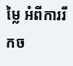ម្លៃ អំពីការរីកច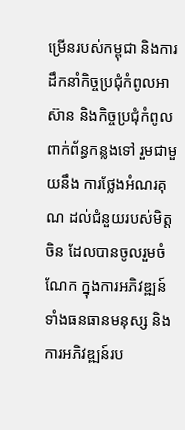ម្រើនរបស់កម្ពុជា និងការដឹកនាំកិច្ចប្រជុំកំពូលអាស៊ាន និងកិច្ចប្រជុំកំពូលពាក់ព័ន្ធកន្លងទៅ រួមជាមួយនឹង ការថ្លែងអំណរគុណ ដល់ជំនួយរបស់មិត្តចិន ដែលបានចូលរួមចំណែក ក្នុងការអភិវឌ្ឍន៍ ទាំងធនធានមនុស្ស និងការអភិវឌ្ឍន៍រប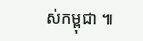ស់កម្ពុជា ៕